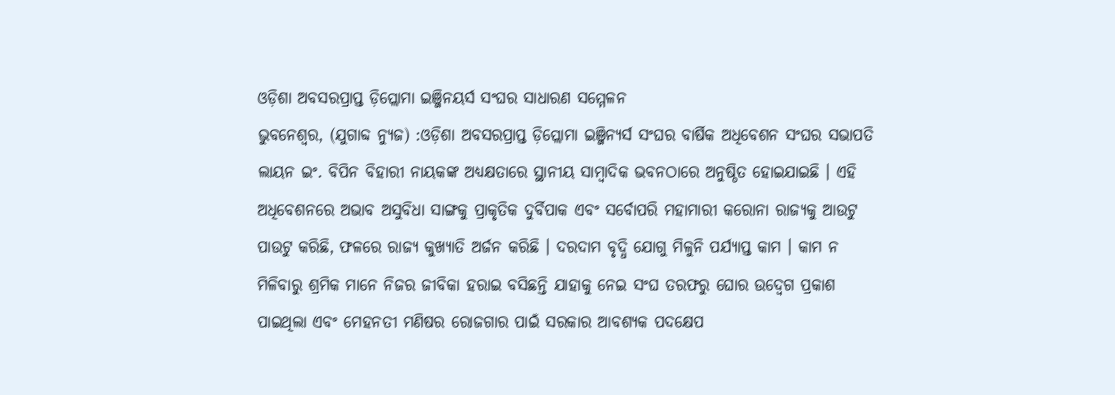ଓଡ଼ିଶା ଅବସରପ୍ରାପ୍ତ ଡ଼ିପ୍ଲୋମା ଇଞ୍ଜିନୟର୍ସ ସଂଘର ସାଧାରଣ ସମ୍ମେଳନ
ଭୁବନେଶ୍ୱର, (ଯୁଗାବ୍ଦ ନ୍ୟୁଜ) :ଓଡ଼ିଶା ଅବସରପ୍ରାପ୍ତ ଡ଼ିପ୍ଲୋମା ଇଞ୍ଜିନ୍ୟର୍ସ ସଂଘର ବାର୍ଷିକ ଅଧିବେଶନ ସଂଘର ସଭାପତି ଲାୟନ ଇଂ. ବିପିନ ବିହାରୀ ନାୟକଙ୍କ ଅଧ୍ୟକ୍ଷତାରେ ସ୍ଥାନୀୟ ସାମ୍ବାଦିକ ଭବନଠାରେ ଅନୁଷ୍ଠିତ ହୋଇଯାଇଛି । ଏହି ଅଧିବେଶନରେ ଅଭାବ ଅସୁବିଧା ସାଙ୍ଗକୁ ପ୍ରାକୃତିକ ଦୁର୍ବିପାକ ଏବଂ ସର୍ବୋପରି ମହାମାରୀ କରୋନା ରାଜ୍ୟକୁ ଆଉଟୁ ପାଉଟୁ କରିଛି, ଫଳରେ ରାଜ୍ୟ କୁଖ୍ୟାତି ଅର୍ଜନ କରିଛି । ଦରଦାମ ବୃଦ୍ଧି ଯୋଗୁ ମିଳୁନି ପର୍ଯ୍ୟାପ୍ତ କାମ । କାମ ନ ମିଳିବାରୁ ଶ୍ରମିକ ମାନେ ନିଜର ଜୀବିକା ହରାଇ ବସିଛନ୍ତି ଯାହାକୁ ନେଇ ସଂଘ ତରଫରୁ ଘୋର ଉଦ୍ବେଗ ପ୍ରକାଶ ପାଇଥିଲା ଏବଂ ମେହନତୀ ମଣିଷର ରୋଜଗାର ପାଇଁ ସରକାର ଆବଶ୍ୟକ ପଦକ୍ଷେପ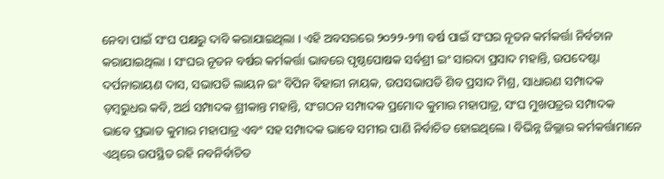ନେବା ପାଇଁ ସଂଘ ପକ୍ଷରୁ ଦାବି କରାଯାଇଥିଲା । ଏହି ଅବସରରେ ୨୦୨୨-୨୩ ବର୍ଷ ପାଇଁ ସଂଘର ନୂତନ କର୍ମକର୍ତ୍ତା ନିର୍ବଚାନ କରାଯାଇଥିଲା । ସଂଘର ନୂତନ ବର୍ଷର କର୍ମକର୍ତ୍ତା ଭାବରେ ପୃଷ୍ଠପୋଷକ ସର୍ବଶ୍ରୀ ଇଂ ସାରଦା ପ୍ରସାଦ ମହାନ୍ତି, ଉପଦେଷ୍ଟା ଦର୍ପନାରାୟଣ ଦାସ, ସଭାପତି ଲାୟନ ଇଂ ବିପିନ ବିହାରୀ ନାୟକ, ଉପସଭାପତି ଶିବ ପ୍ରସାଦ ମିଶ୍ର, ସାଧାରଣ ସମ୍ପାଦକ ଡ଼ମ୍ବରୁଧର କବି, ଅର୍ଥ ସମ୍ପାଦକ ଶ୍ରୀକାନ୍ତ ମହାନ୍ତି, ସଂଗଠନ ସମ୍ପାଦକ ପ୍ରମୋଦ କୁମାର ମହାପାତ୍ର, ସଂଘ ମୁଖପତ୍ରର ସମ୍ପାଦକ ଭାବେ ପ୍ରଭାତ କୁମାର ମହାପାତ୍ର ଏବଂ ସହ ସମ୍ପାଦକ ଭାବେ ସମୀର ପାଣି ନିର୍ବାଚିତ ହୋଇଥିଲେ । ବିଭିନ୍ନ ଜିଲ୍ଲାର କର୍ମକର୍ତ୍ତାମାନେ ଏଥିରେ ଉପସ୍ଥିତ ରହି ନବନିର୍ବାଚିତ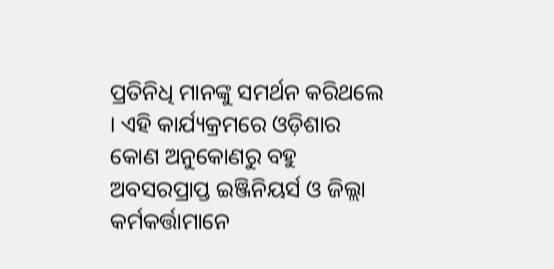ପ୍ରତିନିଧି ମାନଙ୍କୁ ସମର୍ଥନ କରିଥଲେ । ଏହି କାର୍ଯ୍ୟକ୍ରମରେ ଓଡ଼ିଶାର କୋଣ ଅନୁକୋଣରୁ ବହୁ ଅବସରପ୍ରାପ୍ତ ଇଞ୍ଜିନିୟର୍ସ ଓ ଜିଲ୍ଲା କର୍ମକର୍ତ୍ତାମାନେ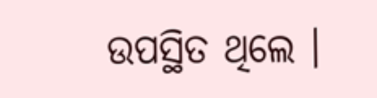ଉପସ୍ଥିତ ଥିଲେ ।